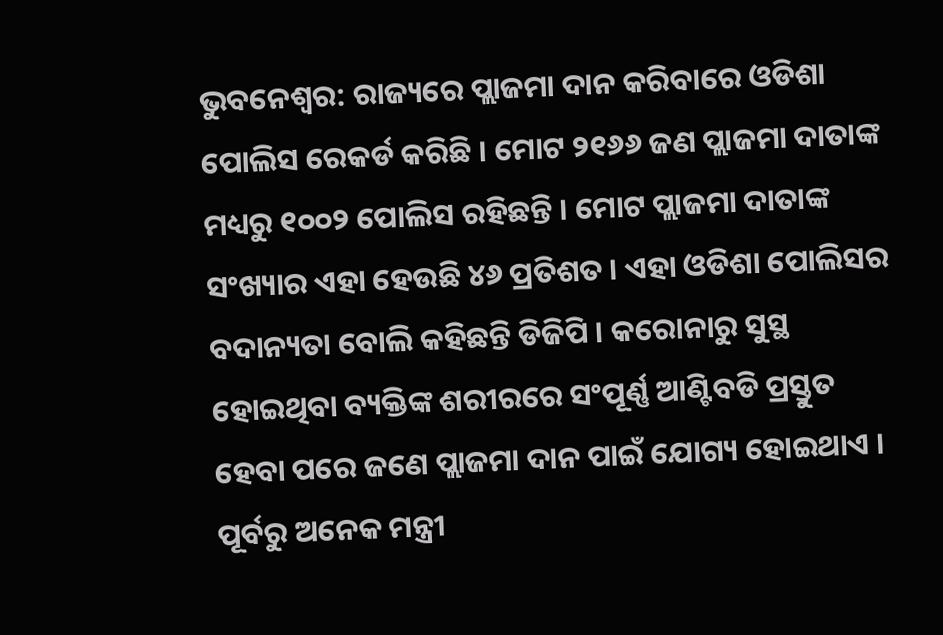ଭୁବନେଶ୍ୱର: ରାଜ୍ୟରେ ପ୍ଲାଜମା ଦାନ କରିବାରେ ଓଡିଶା ପୋଲିସ ରେକର୍ଡ କରିଛି । ମୋଟ ୨୧୬୬ ଜଣ ପ୍ଲାଜମା ଦାତାଙ୍କ ମଧ୍ୟରୁ ୧୦୦୨ ପୋଲିସ ରହିଛନ୍ତି । ମୋଟ ପ୍ଲାଜମା ଦାତାଙ୍କ ସଂଖ୍ୟାର ଏହା ହେଉଛି ୪୬ ପ୍ରତିଶତ । ଏହା ଓଡିଶା ପୋଲିସର ବଦାନ୍ୟତା ବୋଲି କହିଛନ୍ତି ଡିଜିପି । କରୋନାରୁ ସୁସ୍ଥ ହୋଇଥିବା ବ୍ୟକ୍ତିଙ୍କ ଶରୀରରେ ସଂପୂର୍ଣ୍ଣ ଆଣ୍ଟିବଡି ପ୍ରସ୍ତୁତ ହେବା ପରେ ଜଣେ ପ୍ଲାଜମା ଦାନ ପାଇଁ ଯୋଗ୍ୟ ହୋଇଥାଏ । ପୂର୍ବରୁ ଅନେକ ମନ୍ତ୍ରୀ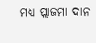ମଧ୍ୟ ପ୍ଲାଜମା ଦାନ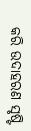କରି ଉଦାହରଣ ସୃଷ୍ଟି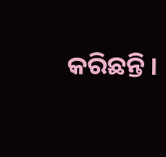କରିଛନ୍ତି ।